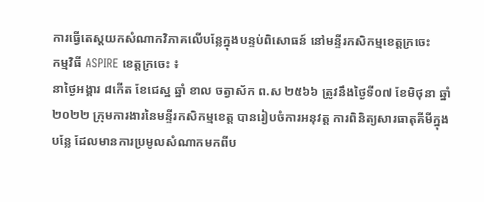ការធ្វើតេស្តយកសំណាកវិភាគលើបន្លែក្នុងបន្ទប់ពិសោធន៍ នៅមន្ទីរកសិកម្មខេត្តក្រចេះ
កម្មវិធី ASPIRE ខេត្តក្រចេះ ៖
នាថ្ងៃអង្គារ ៨កើត ខែជេស្ឋ ឆ្នាំ ខាល ចត្វាស័ក ព.ស ២៥៦៦ ត្រូវនឹងថ្ងៃទី០៧ ខែមិថុនា ឆ្នាំ២០២២ ក្រុមការងារនៃមន្ទីរកសិកម្មខេត្ត បានរៀបចំការអនុវត្ត ការពិនិត្យសារធាតុគីមីក្នុងបន្លែ ដែលមានការប្រមូលសំណាកមកពីប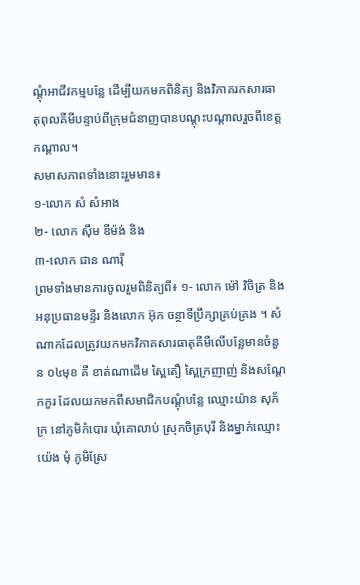ណ្តុំអាជីវកម្មបន្លែ ដើម្បីយកមកពិនិត្យ និងវិភាគរកសារធាតុពុលគីមីបន្ទាប់ពីក្រុមជំនាញបានបណ្តុះបណ្តាលរួចពីខេត្តកណ្តាល។
សមាសភាពទាំងនោះរួមមាន៖
១-លោក សំ សំអាង
២- លោក ស៊ឹម ឌីម៉ង់ និង
៣-លោក ជាន ណារ៉ី
ព្រមទាំងមានការចូលរួមពិនិត្យពី៖ ១- លោក ម៉ៅ វិចិត្រ និងអនុប្រធានមន្ទីរ និងលោក អ៊ុក ចន្ថាទីប្រឹក្សាគ្រប់គ្រង ។ សំណាកដែលត្រូវយកមកវិភាគសារធាតុគីមីលើបន្លែមានចំនួន ០៤មុខ គឺ ខាត់ណាដើម ស្ពៃតឿ ស្ពៃក្រញាញ់ និងសណ្តែកកួរ ដែលយកមកពីសមាជិកបណ្តុំបន្លែ ឈ្មោះយ៉ាន សុភ័ក្រ នៅភូមិកំបោរ ឃុំគោលាប់ ស្រុកចិត្របុរី និងម្នាក់ឈ្មោះយ៉េង មុំ ភូមិស្រែ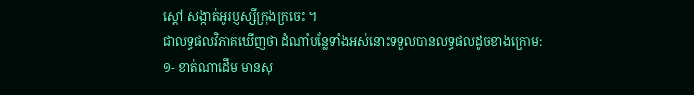ស្តៅ សង្កាត់អូរប្ញស្សីក្រុងក្រចេះ ។
ជាលទ្ធផលវិភាគឃើញថា ដំណាំបន្លែទាំងអស់នោះទទួលបានលទ្ធផលដូចខាងក្រោម:
១- ខាត់ណាដើម មានសុ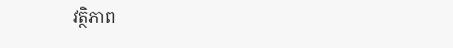វត្ថិភាព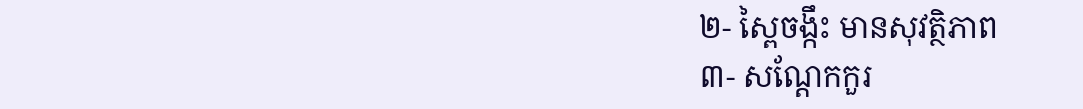២- ស្ពៃចង្កឹះ មានសុវត្ថិភាព
៣- សណ្តែកកួរ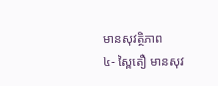មានសុវត្ថិភាព
៤- ស្ពៃតឿ មានសុវ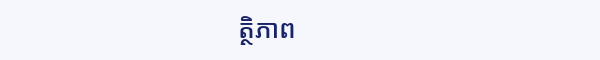ត្ថិភាព